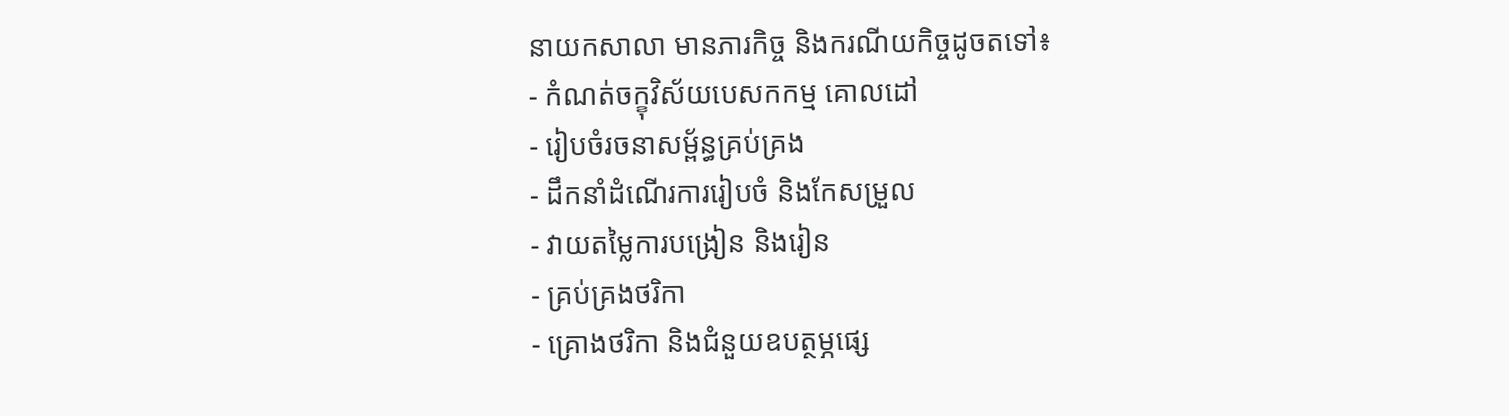នាយកសាលា មានភារកិច្ច និងករណីយកិច្ចដូចតទៅ៖
- កំណត់ចក្ខុវិស័យបេសកកម្ម គោលដៅ
- រៀបចំរចនាសម្ព័ន្ធគ្រប់គ្រង
- ដឹកនាំដំណើរការរៀបចំ និងកែសម្រួល
- វាយតម្លៃការបង្រៀន និងរៀន
- គ្រប់គ្រងថរិកា
- គ្រោងថរិកា និងជំនួយឧបត្ថម្ភផ្សេ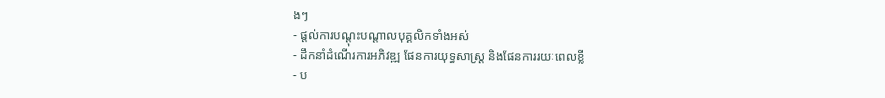ងៗ
- ផ្ដល់ការបណ្ដុះបណ្ដាលបុគ្គលិកទាំងអស់
- ដឹកនាំដំណើរការអភិវឌ្ឍ ផែនការយុទ្ធសាស្រ្ដ និងផែនការរយៈពេលខ្លី
- ប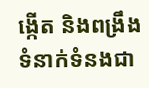ង្កើត និងពង្រឹងទំនាក់ទំនងជា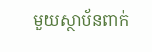មួយស្ថាប័នពាក់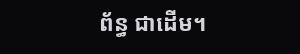ព័ន្ធ ជាដើម។